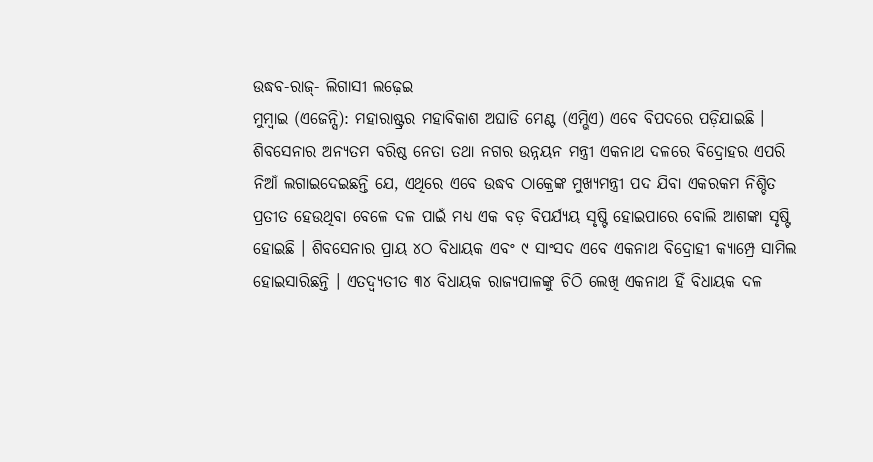ଉଦ୍ଧବ-ରାଜ୍- ଲିଗାସୀ ଲଢ଼େଇ
ମୁମ୍ବାଇ (ଏଜେନ୍ସି): ମହାରାଷ୍ଟ୍ରର ମହାବିକାଶ ଅଘାଡି ମେଣ୍ଟ (ଏମ୍ଭିଏ) ଏବେ ବିପଦରେ ପଡ଼ିଯାଇଛି । ଶିବସେନାର ଅନ୍ୟତମ ବରିଷ୍ଠ ନେତା ତଥା ନଗର ଉନ୍ନୟନ ମନ୍ତ୍ରୀ ଏକନାଥ ଦଳରେ ବିଦ୍ରୋହର ଏପରି ନିଆଁ ଲଗାଇଦେଇଛନ୍ତି ଯେ, ଏଥିରେ ଏବେ ଉଦ୍ଧବ ଠାକ୍ରେଙ୍କ ମୁଖ୍ୟମନ୍ତ୍ରୀ ପଦ ଯିବା ଏକରକମ ନିଶ୍ଚିତ ପ୍ରତୀତ ହେଉଥିବା ବେଳେ ଦଳ ପାଇଁ ମଧ୍ୟ ଏକ ବଡ଼ ବିପର୍ଯ୍ୟୟ ସୃଷ୍ଟି ହୋଇପାରେ ବୋଲି ଆଶଙ୍କା ସୃଷ୍ଟି ହୋଇଛି । ଶିବସେନାର ପ୍ରାୟ ୪ଠ ବିଧାୟକ ଏବଂ ୯ ସାଂସଦ ଏବେ ଏକନାଥ ବିଦ୍ରୋହୀ କ୍ୟାମ୍ପ୍ରେ ସାମିଲ ହୋଇସାରିଛନ୍ତି । ଏତଦ୍ବ୍ୟତୀତ ୩୪ ବିଧାୟକ ରାଜ୍ୟପାଳଙ୍କୁ ଚିଠି ଲେଖି ଏକନାଥ ହିଁ ବିଧାୟକ ଦଳ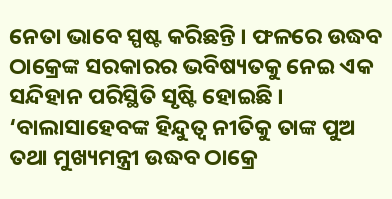ନେତା ଭାବେ ସ୍ପଷ୍ଟ କରିଛନ୍ତି । ଫଳରେ ଉଦ୍ଧବ ଠାକ୍ରେଙ୍କ ସରକାରର ଭବିଷ୍ୟତକୁ ନେଇ ଏକ ସନ୍ଦିହାନ ପରିସ୍ଥିତି ସୃଷ୍ଟି ହୋଇଛି । ‘ବାଲାସାହେବଙ୍କ ହିନ୍ଦୁତ୍ୱ ନୀତିକୁ ତାଙ୍କ ପୁଅ ତଥା ମୁଖ୍ୟମନ୍ତ୍ରୀ ଉଦ୍ଧବ ଠାକ୍ରେ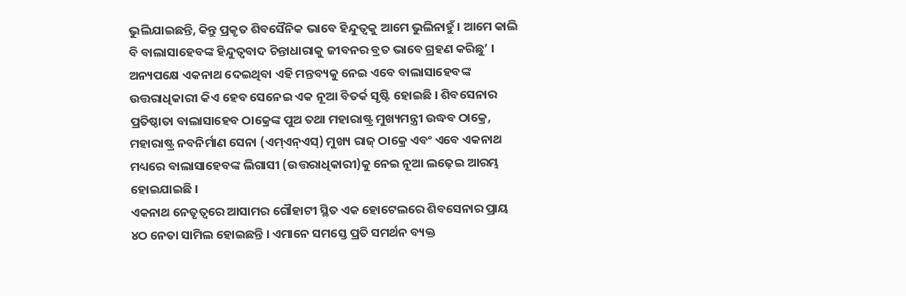ଭୁଲିଯାଇଛନ୍ତି, କିନ୍ତୁ ପ୍ରକୃତ ଶିବସୈନିକ ଭାବେ ହିନ୍ଦୁତ୍ୱକୁ ଆମେ ଭୁଲିନାହୁଁ । ଆମେ କାଲି ବି ବାଲାସାହେବଙ୍କ ହିନ୍ଦୁତ୍ୱବାଦ ଚିନ୍ତାଧାରାକୁ ଜୀବନର ବ୍ରତ ଭାବେ ଗ୍ରହଣ କରିଛୁ’ । ଅନ୍ୟପକ୍ଷେ ଏକନାଥ ଦେଇଥିବା ଏହି ମନ୍ତବ୍ୟକୁ ନେଇ ଏବେ ବାଲାସାହେବଙ୍କ ଉତ୍ତରାଧିକାରୀ କିଏ ହେବ ସେନେଇ ଏକ ନୂଆ ବିତର୍କ ସୃଷ୍ଟି ହୋଇଛି । ଶିବସେନାର ପ୍ରତିଷ୍ଠାତା ବାଲାସାହେବ ଠାକ୍ରେଙ୍କ ପୁଅ ତଥା ମହାରାଷ୍ଟ୍ର ମୁଖ୍ୟମନ୍ତ୍ରୀ ଉଦ୍ଧବ ଠାକ୍ରେ, ମହାରାଷ୍ଟ୍ର ନବନିର୍ମାଣ ସେନା (ଏମ୍ଏନ୍ଏସ୍) ମୁଖ୍ୟ ରାଜ୍ ଠାକ୍ରେ ଏବଂ ଏବେ ଏକନାଥ ମଧ୍ୟରେ ବାଲାସାହେବଙ୍କ ଲିଗାସୀ (ଉତ୍ତରାଧିକାରୀ)କୁ ନେଇ ନୂଆ ଲଢ଼େଇ ଆରମ୍ଭ ହୋଇଯାଇଛି ।
ଏକନାଥ ନେତୃତ୍ୱରେ ଆସାମର ଗୌହାଟୀ ସ୍ଥିତ ଏକ ହୋଟେଲରେ ଶିବସେନାର ପ୍ରାୟ ୪ଠ ନେତା ସାମିଲ ହୋଇଛନ୍ତି । ଏମାନେ ସମସ୍ତେ ପ୍ରତି ସମର୍ଥନ ବ୍ୟକ୍ତ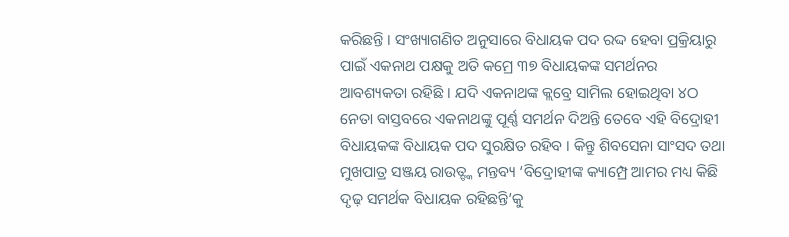କରିଛନ୍ତି । ସଂଖ୍ୟାଗଣିତ ଅନୁସାରେ ବିଧାୟକ ପଦ ରଦ୍ଦ ହେବା ପ୍ରକ୍ରିୟାରୁ ପାଇଁ ଏକନାଥ ପକ୍ଷକୁ ଅତି କମ୍ରେ ୩୭ ବିଧାୟକଙ୍କ ସମର୍ଥନର ଆବଶ୍ୟକତା ରହିଛି । ଯଦି ଏକନାଥଙ୍କ କ୍ଲବ୍ରେ ସାମିଲ ହୋଇଥିବା ୪ଠ ନେତା ବାସ୍ତବରେ ଏକନାଥଙ୍କୁ ପୂର୍ଣ୍ଣ ସମର୍ଥନ ଦିଅନ୍ତି ତେବେ ଏହି ବିଦ୍ରୋହୀ ବିଧାୟକଙ୍କ ବିଧାୟକ ପଦ ସୁରକ୍ଷିତ ରହିବ । କିନ୍ତୁ ଶିବସେନା ସାଂସଦ ତଥା ମୁଖପାତ୍ର ସଞ୍ଜୟ ରାଉତ୍ଙ୍କ ମନ୍ତବ୍ୟ ‘ବିଦ୍ରୋହୀଙ୍କ କ୍ୟାମ୍ପ୍ରେ ଆମର ମଧ୍ୟ କିଛି ଦୃଢ଼ ସମର୍ଥକ ବିଧାୟକ ରହିଛନ୍ତି’କୁ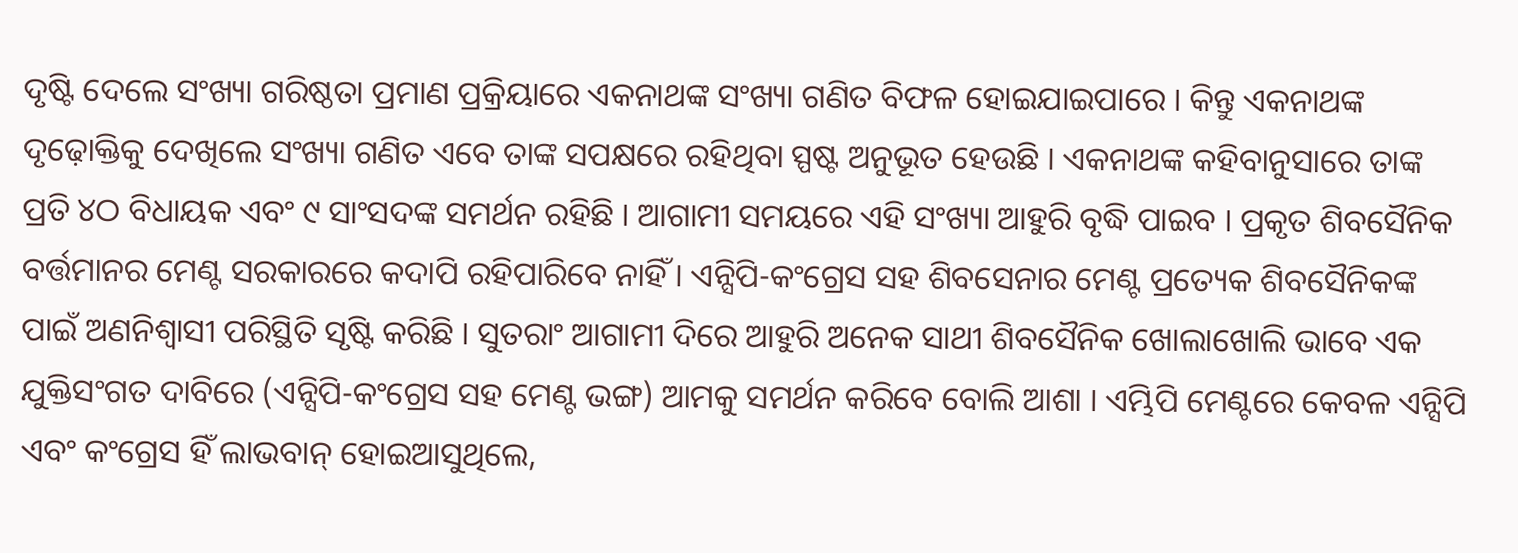ଦୃଷ୍ଟି ଦେଲେ ସଂଖ୍ୟା ଗରିଷ୍ଠତା ପ୍ରମାଣ ପ୍ରକ୍ରିୟାରେ ଏକନାଥଙ୍କ ସଂଖ୍ୟା ଗଣିତ ବିଫଳ ହୋଇଯାଇପାରେ । କିନ୍ତୁ ଏକନାଥଙ୍କ ଦୃଢ଼ୋକ୍ତିକୁ ଦେଖିଲେ ସଂଖ୍ୟା ଗଣିତ ଏବେ ତାଙ୍କ ସପକ୍ଷରେ ରହିଥିବା ସ୍ପଷ୍ଟ ଅନୁଭୂତ ହେଉଛି । ଏକନାଥଙ୍କ କହିବାନୁସାରେ ତାଙ୍କ ପ୍ରତି ୪ଠ ବିଧାୟକ ଏବଂ ୯ ସାଂସଦଙ୍କ ସମର୍ଥନ ରହିଛି । ଆଗାମୀ ସମୟରେ ଏହି ସଂଖ୍ୟା ଆହୁରି ବୃଦ୍ଧି ପାଇବ । ପ୍ରକୃତ ଶିବସୈନିକ ବର୍ତ୍ତମାନର ମେଣ୍ଟ ସରକାରରେ କଦାପି ରହିପାରିବେ ନାହିଁ । ଏନ୍ସିପି-କଂଗ୍ରେସ ସହ ଶିବସେନାର ମେଣ୍ଟ ପ୍ରତ୍ୟେକ ଶିବସୈନିକଙ୍କ ପାଇଁ ଅଣନିଶ୍ୱାସୀ ପରିସ୍ଥିତି ସୃଷ୍ଟି କରିଛି । ସୁତରାଂ ଆଗାମୀ ଦିରେ ଆହୁରି ଅନେକ ସାଥୀ ଶିବସୈନିକ ଖୋଲାଖୋଲି ଭାବେ ଏକ ଯୁକ୍ତିସଂଗତ ଦାବିରେ (ଏନ୍ସିପି-କଂଗ୍ରେସ ସହ ମେଣ୍ଟ ଭଙ୍ଗ) ଆମକୁ ସମର୍ଥନ କରିବେ ବୋଲି ଆଶା । ଏମ୍ଭିପି ମେଣ୍ଟରେ କେବଳ ଏନ୍ସିପି ଏବଂ କଂଗ୍ରେସ ହିଁ ଲାଭବାନ୍ ହୋଇଆସୁଥିଲେ,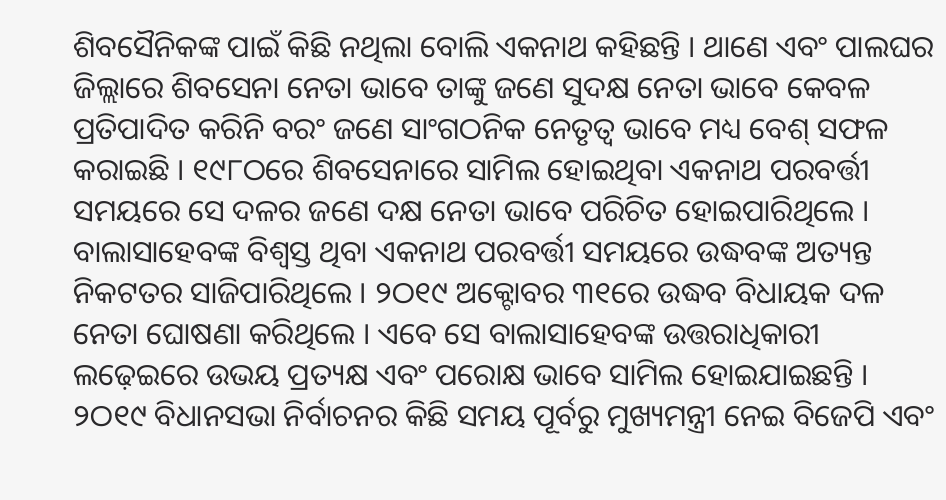ଶିବସୈନିକଙ୍କ ପାଇଁ କିଛି ନଥିଲା ବୋଲି ଏକନାଥ କହିଛନ୍ତି । ଥାଣେ ଏବଂ ପାଲଘର ଜିଲ୍ଲାରେ ଶିବସେନା ନେତା ଭାବେ ତାଙ୍କୁ ଜଣେ ସୁଦକ୍ଷ ନେତା ଭାବେ କେବଳ ପ୍ରତିପାଦିତ କରିନି ବରଂ ଜଣେ ସାଂଗଠନିକ ନେତୃତ୍ୱ ଭାବେ ମଧ୍ୟ ବେଶ୍ ସଫଳ କରାଇଛି । ୧୯୮ଠରେ ଶିବସେନାରେ ସାମିଲ ହୋଇଥିବା ଏକନାଥ ପରବର୍ତ୍ତୀ ସମୟରେ ସେ ଦଳର ଜଣେ ଦକ୍ଷ ନେତା ଭାବେ ପରିଚିତ ହୋଇପାରିଥିଲେ । ବାଲାସାହେବଙ୍କ ବିଶ୍ୱସ୍ତ ଥିବା ଏକନାଥ ପରବର୍ତ୍ତୀ ସମୟରେ ଉଦ୍ଧବଙ୍କ ଅତ୍ୟନ୍ତ ନିକଟତର ସାଜିପାରିଥିଲେ । ୨ଠ୧୯ ଅକ୍ଟୋବର ୩୧ରେ ଉଦ୍ଧବ ବିଧାୟକ ଦଳ ନେତା ଘୋଷଣା କରିଥିଲେ । ଏବେ ସେ ବାଲାସାହେବଙ୍କ ଉତ୍ତରାଧିକାରୀ ଲଢ଼େଇରେ ଉଭୟ ପ୍ରତ୍ୟକ୍ଷ ଏବଂ ପରୋକ୍ଷ ଭାବେ ସାମିଲ ହୋଇଯାଇଛନ୍ତି ।
୨ଠ୧୯ ବିଧାନସଭା ନିର୍ବାଚନର କିଛି ସମୟ ପୂର୍ବରୁ ମୁଖ୍ୟମନ୍ତ୍ରୀ ନେଇ ବିଜେପି ଏବଂ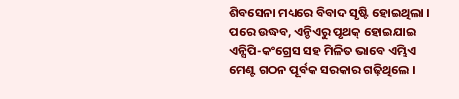ଶିବସେନା ମଧ୍ୟରେ ବିବାଦ ସୃଷ୍ଟି ହୋଇଥିଲା । ପରେ ଉଦ୍ଧବ, ଏନ୍ଡିଏରୁ ପୃଥକ୍ ହୋଇଯାଇ ଏନ୍ସିପି-କଂଗ୍ରେସ ସହ ମିଳିତ ଭାବେ ଏମ୍ଭିଏ ମେଣ୍ଟ ଗଠନ ପୂର୍ବକ ସରକାର ଗଢ଼ିଥିଲେ ।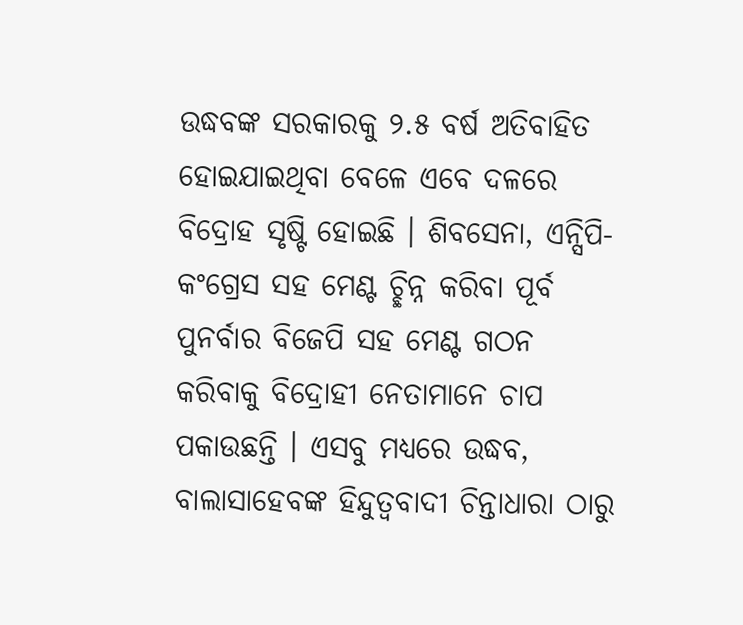ଉଦ୍ଧବଙ୍କ ସରକାରକୁ ୨.୫ ବର୍ଷ ଅତିବାହିତ ହୋଇଯାଇଥିବା ବେଳେ ଏବେ ଦଳରେ ବିଦ୍ରୋହ ସୃଷ୍ଟି ହୋଇଛି । ଶିବସେନା, ଏନ୍ସିପି-କଂଗ୍ରେସ ସହ ମେଣ୍ଟ ଚ୍ଛିନ୍ନ କରିବା ପୂର୍ବ ପୁନର୍ବାର ବିଜେପି ସହ ମେଣ୍ଟ ଗଠନ କରିବାକୁ ବିଦ୍ରୋହୀ ନେତାମାନେ ଚାପ ପକାଉଛନ୍ତି । ଏସବୁ ମଧ୍ୟରେ ଉଦ୍ଧବ, ବାଲାସାହେବଙ୍କ ହିନ୍ଦୁତ୍ୱବାଦୀ ଚିନ୍ତାଧାରା ଠାରୁ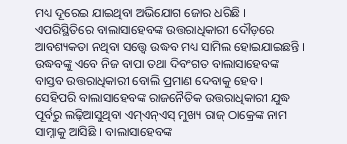ମଧ୍ୟ ଦୂରେଇ ଯାଇଥିବା ଅଭିଯୋଗ ଜୋର ଧରିଛି । ଏପରିସ୍ଥିତିରେ ବାଲାସାହେବଙ୍କ ଉତ୍ତରାଧିକାରୀ ଦୌଡ଼ରେ ଆବଶ୍ୟକତା ନଥିବା ସତ୍ତ୍ୱେ ଉଦ୍ଧବ ମଧ୍ୟ ସାମିଲ ହୋଇଯାଇଛନ୍ତି । ଉଦ୍ଧବଙ୍କୁ ଏବେ ନିଜ ବାପା ତଥା ଦିବଂଗତ ବାଲାସାହେବଙ୍କ ବାସ୍ତବ ଉତ୍ତରାଧିକାରୀ ବୋଲି ପ୍ରମାଣ ଦେବାକୁ ହେବ । ସେହିପରି ବାଲାସାହେବଙ୍କ ରାଜନୈତିକ ଉତ୍ତରାଧିକାରୀ ଯୁଦ୍ଧ ପୂର୍ବରୁ ଲଢ଼ିଆସୁଥିବା ଏମ୍ଏନ୍ଏସ୍ ମୁଖ୍ୟ ରାଜ୍ ଠାକ୍ରେଙ୍କ ନାମ ସାମ୍ନାକୁ ଆସିଛି । ବାଲାସାହେବଙ୍କ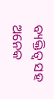ବ୍ୟକ୍ତିତ୍ୱ ସହ ଅନେକ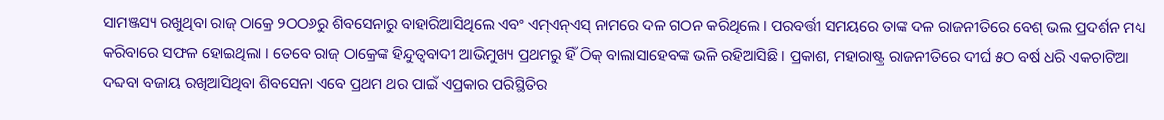ସାମଞ୍ଜସ୍ୟ ରଖୁଥିବା ରାଜ୍ ଠାକ୍ରେ ୨ଠଠ୬ରୁ ଶିବସେନାରୁ ବାହାରିଆସିଥିଲେ ଏବଂ ଏମ୍ଏନ୍ଏସ୍ ନାମରେ ଦଳ ଗଠନ କରିଥିଲେ । ପରବର୍ତ୍ତୀ ସମୟରେ ତାଙ୍କ ଦଳ ରାଜନୀତିରେ ବେଶ୍ ଭଲ ପ୍ରଦର୍ଶନ ମଧ୍ୟ କରିବାରେ ସଫଳ ହୋଇଥିଲା । ତେବେ ରାଜ୍ ଠାକ୍ରେଙ୍କ ହିନ୍ଦୁତ୍ୱବାଦୀ ଆଭିମୁଖ୍ୟ ପ୍ରଥମରୁ ହିଁ ଠିକ୍ ବାଲାସାହେବଙ୍କ ଭଳି ରହିଆସିଛି । ପ୍ରକାଶ, ମହାରାଷ୍ଟ୍ର ରାଜନୀତିରେ ଦୀର୍ଘ ୫ଠ ବର୍ଷ ଧରି ଏକଚାଟିଆ ଦବ୍ଦବା ବଜାୟ ରଖିଆସିଥିବା ଶିବସେନା ଏବେ ପ୍ରଥମ ଥର ପାଇଁ ଏପ୍ରକାର ପରିସ୍ଥିତିର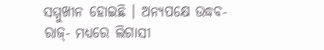ସମ୍ମୁଖୀନ ହୋଇଛି । ଅନ୍ୟପକ୍ଷେ ଉଦ୍ଧବ-ରାଜ୍- ମଧ୍ୟରେ ଲିଗାସୀ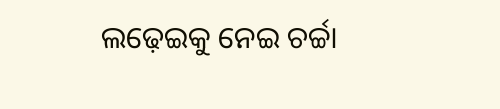ଲଢ଼େଇକୁ ନେଇ ଚର୍ଚ୍ଚା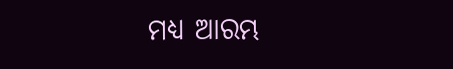ମଧ୍ୟ ଆରମ୍ଭ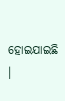ହୋଇଯାଇଛି ।